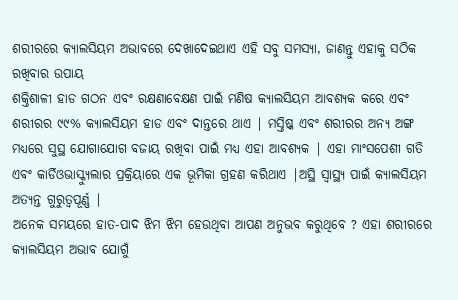ଶରୀରରେ କ୍ୟାଲସିୟମ ଅଭାବରେ ଦେଖାଦେଇଥାଏ ଏହି ସବୁ ସମସ୍ୟା, ଜାଣନ୍ତୁ ଏହାକୁ ସଠିକ ରଖିବାର ଉପାୟ
ଶକ୍ତିଶାଳୀ ହାଡ ଗଠନ ଏବଂ ରକ୍ଷଣାବେକ୍ଷଣ ପାଇଁ ମଣିଷ କ୍ୟାଲସିୟମ ଆବଶ୍ୟକ କରେ ଏବଂ ଶରୀରର ୯୯% କ୍ୟାଲସିୟମ ହାଡ ଏବଂ ଦାନ୍ତରେ ଥାଏ | ମସ୍ତିଷ୍କ ଏବଂ ଶରୀରର ଅନ୍ୟ ଅଙ୍ଗ ମଧ୍ୟରେ ସୁସ୍ଥ ଯୋଗାଯୋଗ ବଜାୟ ରଖିବା ପାଇଁ ମଧ୍ୟ ଏହା ଆବଶ୍ୟକ | ଏହା ମାଂସପେଶୀ ଗତି ଏବଂ କାର୍ଡିଓଭାସ୍କ୍ୟୁଲାର ପ୍ରକ୍ରିୟାରେ ଏକ ଭୂମିକା ଗ୍ରହଣ କରିଥାଏ |ଅସ୍ଥି ସ୍ୱାସ୍ଥ୍ୟ ପାଇଁ କ୍ୟାଲସିୟମ ଅତ୍ୟନ୍ତ ଗୁରୁତ୍ୱପୂର୍ଣ୍ଣ |
ଅନେକ ସମୟରେ ହାତ-ପାଦ ଝିମ ଝିମ ହେଉଥିବା ଆପଣ ଅନୁଭବ କରୁଥିବେ ? ଏହା ଶରୀରରେ କ୍ୟାଲସିୟମ ଅଭାବ ଯୋଗୁଁ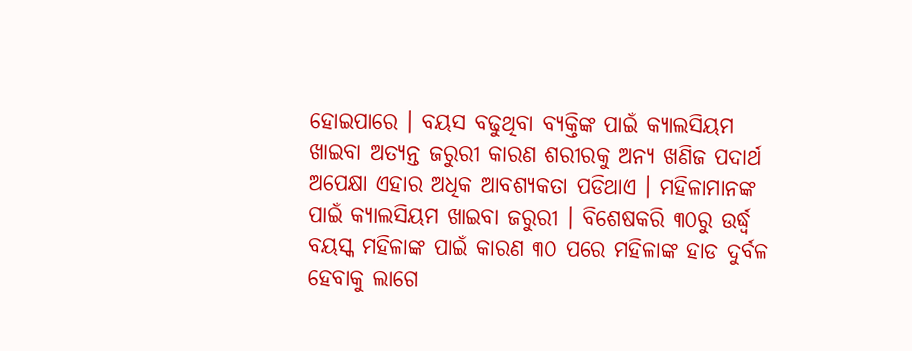ହୋଇପାରେ । ବୟସ ବଢୁଥିବା ବ୍ୟକ୍ତିଙ୍କ ପାଇଁ କ୍ୟାଲସିୟମ ଖାଇବା ଅତ୍ୟନ୍ତ ଜରୁରୀ କାରଣ ଶରୀରକୁ ଅନ୍ୟ ଖଣିଜ ପଦାର୍ଥ ଅପେକ୍ଷା ଏହାର ଅଧିକ ଆବଶ୍ୟକତା ପଡିଥାଏ । ମହିଳାମାନଙ୍କ ପାଇଁ କ୍ୟାଲସିୟମ ଖାଇବା ଜରୁରୀ । ବିଶେଷକରି ୩୦ରୁ ଉର୍ଦ୍ଧ୍ବ ବୟସ୍କ ମହିଳାଙ୍କ ପାଇଁ କାରଣ ୩୦ ପରେ ମହିଳାଙ୍କ ହାଡ ଦୁର୍ବଳ ହେବାକୁ ଲାଗେ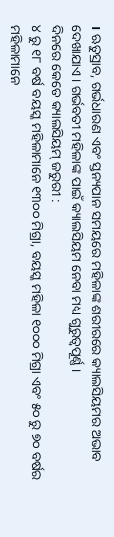। ଋତୁସ୍ରାବ, ଗର୍ଭଧାରଣ ଏବଂ ସ୍ତନ୍ୟପାନ ସମୟରେ ମହିଳାଙ୍କ ଶରୀରରେ କ୍ୟାଲସିୟମର ଅଭାବ ଦେଖାଯାଏ । ଗର୍ଭବତୀ ମହିଳାଙ୍କ ପାଇଁ କ୍ୟାଲସିୟମ ନେବା ମଧ୍ୟ ଗୁରୁତ୍ୱପୂର୍ଣ୍ଣ ।
ଦିନରେ କେତେ କ୍ୟାଲସିୟମ୍ ଜରୁରୀ :
୪ ରୁ ୧୮ ବର୍ଷ ବୟସ୍କ ମହିଳାମାନେ ୧୩୦୦ ମିଗ୍ରା, ବୟସ୍କ ମହିଳା ୧୦୦୦ ମିଗ୍ରା ଏବଂ ୫୦ ରୁ ୭୦ ବର୍ଷର ମହିଳାମାନେ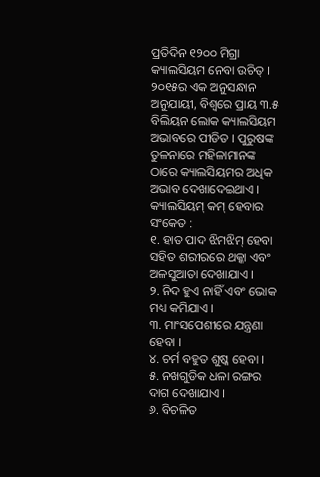ପ୍ରତିଦିନ ୧୨୦୦ ମିଗ୍ରା କ୍ୟାଲସିୟମ ନେବା ଉଚିତ୍ । ୨୦୧୫ର ଏକ ଅନୁସନ୍ଧାନ ଅନୁଯାୟୀ, ବିଶ୍ୱରେ ପ୍ରାୟ ୩.୫ ବିଲିୟନ ଲୋକ କ୍ୟାଲସିୟମ ଅଭାବରେ ପୀଡିତ । ପୁରୁଷଙ୍କ ତୁଳନାରେ ମହିଳାମାନଙ୍କ ଠାରେ କ୍ୟାଲସିୟମର ଅଧିକ ଅଭାବ ଦେଖାଦେଇଥାଏ ।
କ୍ୟାଲସିୟମ୍ କମ୍ ହେବାର ସଂକେତ :
୧. ହାତ ପାଦ ଝିମଝିମ୍ ହେବା ସହିତ ଶରୀରରେ ଥକ୍କା ଏବଂ ଅଳସୁଆତା ଦେଖାଯାଏ ।
୨. ନିଦ ହୁଏ ନାହିଁ ଏବଂ ଭୋକ ମଧ୍ୟ କମିଯାଏ ।
୩. ମାଂସପେଶୀରେ ଯନ୍ତ୍ରଣା ହେବା ।
୪. ଚର୍ମ ବହୁତ ଶୁଷ୍କ ହେବା ।
୫. ନଖଗୁଡିକ ଧଳା ରଙ୍ଗର ଦାଗ ଦେଖାଯାଏ ।
୬. ବିଚଳିତ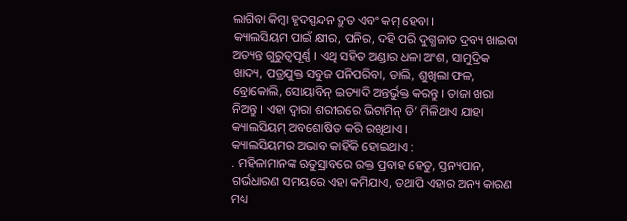ଲାଗିବା କିମ୍ବା ହୃଦସ୍ପନ୍ଦନ ଦ୍ରୁତ ଏବଂ କମ୍ ହେବା ।
କ୍ୟାଲସିୟମ ପାଇଁ କ୍ଷୀର, ପନିର, ଦହି ପରି ଦୁଗ୍ଧଜାତ ଦ୍ରବ୍ୟ ଖାଇବା ଅତ୍ୟନ୍ତ ଗୁରୁତ୍ୱପୂର୍ଣ୍ଣ । ଏଥି ସହିତ ଅଣ୍ଡାର ଧଳା ଅଂଶ, ସାମୁଦ୍ରିକ ଖାଦ୍ୟ, ପତ୍ରଯୁକ୍ତ ସବୁଜ ପନିପରିବା, ଡାଲି, ଶୁଖିଲା ଫଳ, ବ୍ରୋକୋଲି, ସୋୟାବିନ୍ ଇତ୍ୟାଦି ଅନ୍ତର୍ଭୁକ୍ତ କରନ୍ତୁ । ତାଜା ଖରା ନିଅନ୍ତୁ । ଏହା ଦ୍ୱାରା ଶରୀରରେ ଭିଟାମିନ୍ ଡି’ ମିଳିଥାଏ ଯାହା କ୍ୟାଲସିୟମ୍ ଅବଶୋଷିତ କରି ରଖିଥାଏ ।
କ୍ୟାଲସିୟମର ଅଭାବ କାହିଁକି ହୋଇଥାଏ :
. ମହିଳାମାନଙ୍କ ଋତୁସ୍ରାବରେ ରକ୍ତ ପ୍ରବାହ ହେତୁ, ସ୍ତନ୍ୟପାନ, ଗର୍ଭଧାରଣ ସମୟରେ ଏହା କମିଯାଏ, ତଥାପି ଏହାର ଅନ୍ୟ କାରଣ ମଧ୍ୟ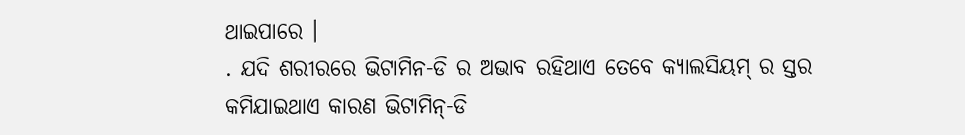ଥାଇପାରେ ।
. ଯଦି ଶରୀରରେ ଭିଟାମିନ-ଡି ର ଅଭାବ ରହିଥାଏ ତେବେ କ୍ୟାଲସିୟମ୍ ର ସ୍ତର କମିଯାଇଥାଏ କାରଣ ଭିଟାମିନ୍-ଡି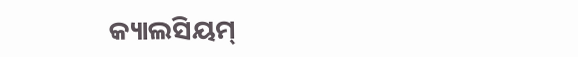କ୍ୟାଲସିୟମ୍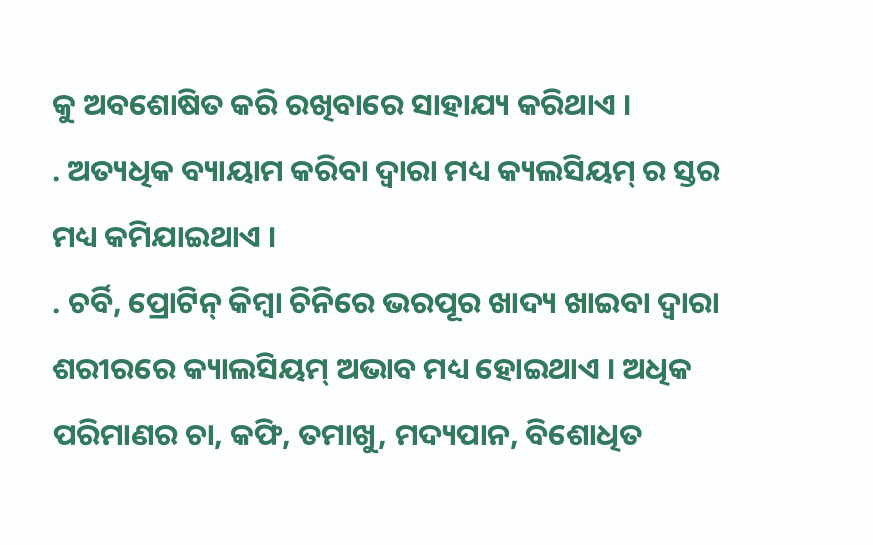କୁ ଅବଶୋଷିତ କରି ରଖିବାରେ ସାହାଯ୍ୟ କରିଥାଏ ।
. ଅତ୍ୟଧିକ ବ୍ୟାୟାମ କରିବା ଦ୍ୱାରା ମଧ୍ୟ କ୍ୟଲସିୟମ୍ ର ସ୍ତର ମଧ୍ୟ କମିଯାଇଥାଏ ।
. ଚର୍ବି, ପ୍ରୋଟିନ୍ କିମ୍ବା ଚିନିରେ ଭରପୂର ଖାଦ୍ୟ ଖାଇବା ଦ୍ୱାରା ଶରୀରରେ କ୍ୟାଲସିୟମ୍ ଅଭାବ ମଧ୍ୟ ହୋଇଥାଏ । ଅଧିକ ପରିମାଣର ଚା, କଫି, ତମାଖୁ, ମଦ୍ୟପାନ, ବିଶୋଧିତ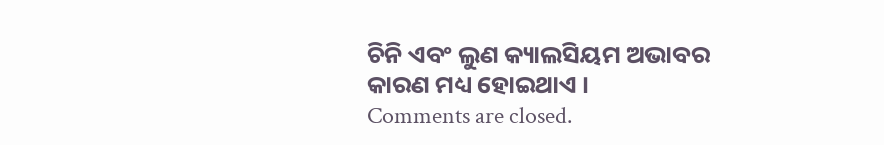ଚିନି ଏବଂ ଲୁଣ କ୍ୟାଲସିୟମ ଅଭାବର କାରଣ ମଧ୍ୟ ହୋଇଥାଏ ।
Comments are closed.